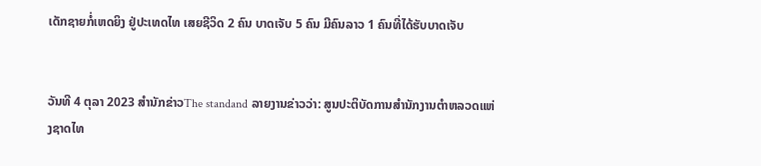ເດັກຊາຍກໍ່ເຫດຍິງ ຢູ່ປະເທດໄທ ເສຍຊີວິດ 2 ຄົນ ບາດເຈັບ 5 ຄົນ ມີຄົນລາວ 1 ຄົນທີ່ໄດ້ຮັບບາດເຈັບ


ວັນທີ 4 ຕຸລາ 2023 ສຳນັກຂ່າວThe standand ລາຍງານຂ່າວວ່າ: ສູນປະຕິບັດການສຳນັກງານຕຳຫລວດແຫ່ງຊາດໄທ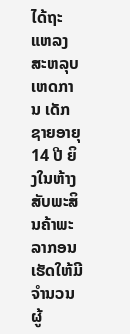ໄດ້ຖະແຫລງ ສະຫລຸບເຫດການ ເດັກຊາຍອາຍຸ 14 ປີ ຍິງໃນຫ້າງສັບພະສິນຄ້າພະລາກອນ ເຮັດໃຫ້ມີຈຳນວນຜູ້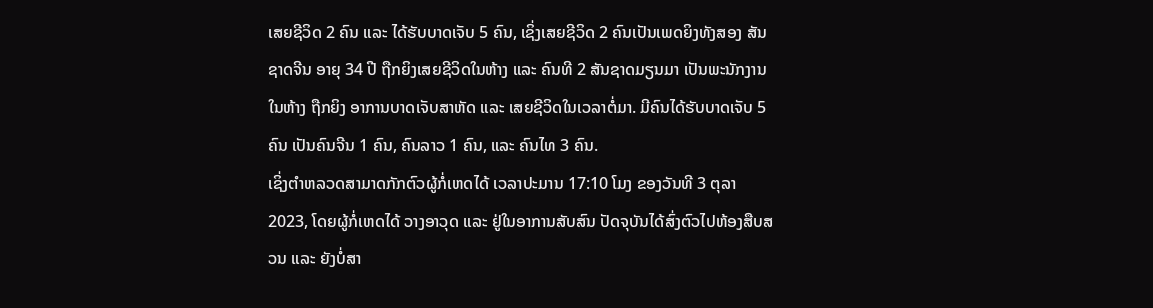ເສຍຊີວິດ 2 ຄົນ ແລະ ໄດ້ຮັບບາດເຈັບ 5 ຄົນ, ເຊິ່ງເສຍຊີວິດ 2 ຄົນເປັນເພດຍິງທັງສອງ ສັນຊາດຈີນ ອາຍຸ 34 ປີ ຖືກຍິງເສຍຊີວິດໃນຫ້າງ ແລະ ຄົນທີ 2 ສັນຊາດມຽນມາ ເປັນພະນັກງານໃນຫ້າງ ຖືກຍິງ ອາການບາດເຈັບສາຫັດ ແລະ ເສຍຊີວິດໃນເວລາຕໍ່ມາ. ມີຄົນໄດ້ຮັບບາດເຈັບ 5 ຄົນ ເປັນຄົນຈີນ 1 ຄົນ, ຄົນລາວ 1 ຄົນ, ແລະ ຄົນໄທ 3 ຄົນ.
ເຊິ່ງຕຳຫລວດສາມາດກັກຕົວຜູ້ກໍ່ເຫດໄດ້ ເວລາປະມານ 17:10 ໂມງ ຂອງວັນທີ 3 ຕຸລາ 2023, ໂດຍຜູ້ກໍ່ເຫດໄດ້ ວາງອາວຸດ ແລະ ຢູ່ໃນອາການສັບສົນ ປັດຈຸບັນໄດ້ສົ່ງຕົວໄປຫ້ອງສືບສວນ ແລະ ຍັງບໍ່ສາ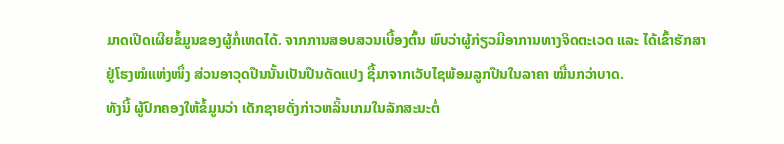ມາດເປີດເຜີຍຂໍ້ມູນຂອງຜູ້ກໍ່ເຫດໄດ້. ຈາກການສອບສວນເບື້ອງຕົ້ນ ພົບວ່າຜູ້ກ່ຽວມີອາການທາງຈິດຕະເວດ ແລະ ໄດ້ເຂົ້າຮັກສາຢູ່ໂຮງໝໍແຫ່ງໜຶ່ງ ສ່ວນອາວຸດປືນນັ້ນເປັນປືນດັດແປງ ຊື້ມາຈາກເວັບໄຊພ້ອມລູກປືນໃນລາຄາ ໝື່ນກວ່າບາດ.
ທັງນີ້ ຜູ້ປົກຄອງໃຫ້ຂໍ້ມູນວ່າ ເດັກຊາຍດັ່ງກ່າວຫລິ້ນເກມໃນລັກສະນະຕໍ່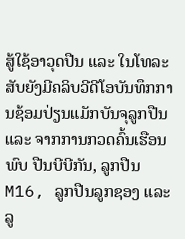ສູ້ໃຊ້ອາວຸດປືນ ແລະ ໃນໂທລະສັບຍັງມີຄລິບວີດີໂອບັນທຶກການຊ້ອມປ່ຽນແມັກບັນຈຸລູກປືນ ແລະ ຈາກການກວດຄົ້ນເຮືອນພົບ ປືນບີບີກັນ, ລູກປືນ M16, ລູກປືນລູກຊອງ ແລະ ລູ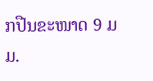ກປືນຂະໜາດ 9 ມມ.